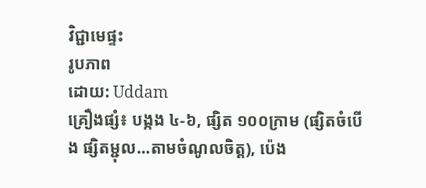វិជ្ជាមេផ្ទះ
រូបភាព
ដោយ: Uddam
គ្រឿងផ្សំ៖ បង្កង ៤-៦, ផ្សិត ១០០ក្រាម (ផ្សិតចំបើង ផ្សិតម្ជុល…តាមចំណូលចិត្ត), ប៉េង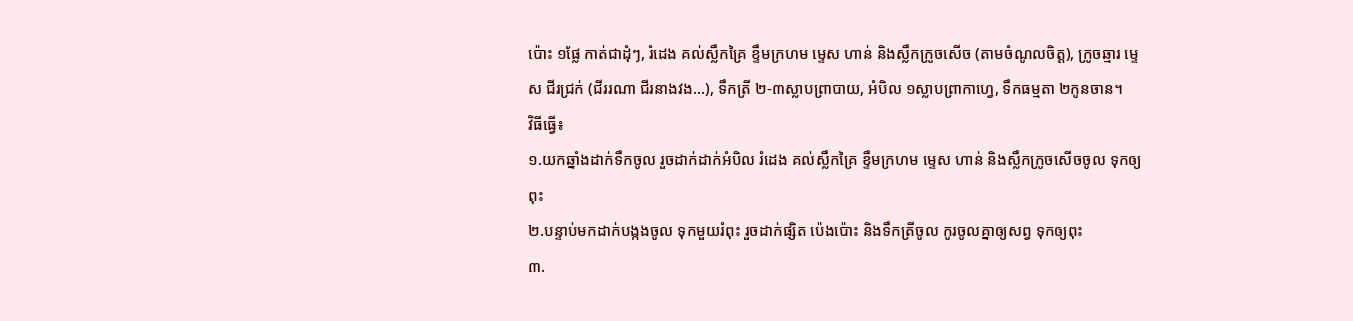ប៉ោះ ១ផ្លែ កាត់ជាដុំៗ, រំដេង គល់ស្លឹកគ្រៃ ខ្ទឹមក្រហម ម្ទេស ហាន់ និងស្លឹកក្រូចសើច (តាមចំណូលចិត្ត), ក្រូចឆ្មារ ម្ទេស ជីរជ្រក់ (ជីររណា ជីរនាងវង…), ទឹកត្រី ២-៣ស្លាបព្រាបាយ, អំបិល ១ស្លាបព្រាកាហ្វេ, ទឹកធម្មតា ២កូនចាន។
វិធីធ្វើ៖
១.យកឆ្នាំងដាក់ទឹកចូល រួចដាក់ដាក់អំបិល រំដេង គល់ស្លឹកគ្រៃ ខ្ទឹមក្រហម ម្ទេស ហាន់ និងស្លឹកក្រូចសើចចូល ទុកឲ្យពុះ
២.បន្ទាប់មកដាក់បង្កងចូល ទុកមួយរំពុះ រួចដាក់ផ្សិត ប៉េងប៉ោះ និងទឹកត្រីចូល កូរចូលគ្នាឲ្យសព្វ ទុកឲ្យពុះ
៣.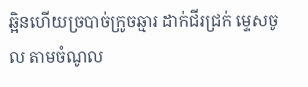ឆ្អិនហើយច្របាច់ក្រូចឆ្មារ ដាក់ជីរជ្រក់ ម្ទេសចូល តាមចំណូល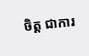ចិត្ត ជាការ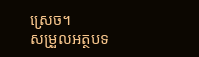ស្រេច។
សម្រួលអត្ថបទ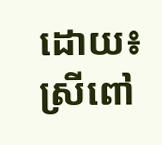ដោយ៖ ស្រីពៅ